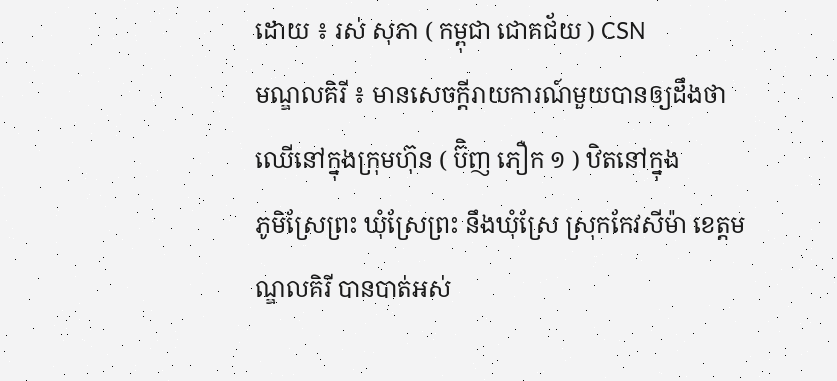ដោយ ៖ រស់ សុភា ( កម្ពុជា ជោគជ័យ ) CSN
មណ្ឌលគិរី ៖ មានសេចក្ដីរាយការណ៍មួយបានឲ្យដឹងថា ឈើនៅក្នុងក្រុមហ៊ុន ( ប៊ិញ ភឿក ១ ) ឋិតនៅក្នុង
ភូមិស្រែព្រះ ឃុំស្រែព្រះ នឹងឃុំស្រែ ស្រុកកែវសីម៉ា ខេត្តមណ្ឌលគិរី បានបាត់អស់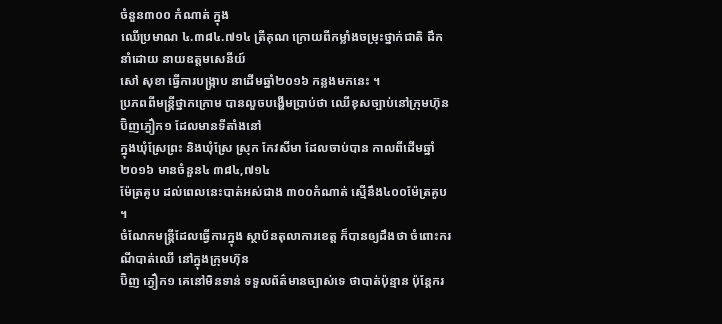ចំនួន៣០០ កំណាត់ ក្នុង
ឈើប្រមាណ ៤.៣៨៤.៧១៤ ត្រីគុណ ក្រោយពីកម្លាំងចម្រុះថ្នាក់ជាតិ ដឹកនាំដោយ នាយឧត្តមសេនីយ៍
សៅ សុខា ធ្វើការបង្ក្រាប នាដើមឆ្នាំ២០១៦ កន្លងមកនេះ ។
ប្រភពពីមន្ត្រីថ្នាកក្រោម បានលួចបង្ហើមប្រាប់ថា ឈើខុសច្បាប់នៅក្រុមហ៊ុនប៊ិញភ្វឿក១ ដែលមានទីតាំងនៅ
ក្នុងឃុំស្រែព្រះ និងឃុំស្រែ ស្រុក កែវសីមា ដែលចាប់បាន កាលពីដើមឆ្នាំ២០១៦ មានចំនួន៤ ៣៨៤,៧១៤
ម៉ែត្រគូប ដល់ពេលនេះបាត់អស់ជាង ៣០០កំណាត់ ស្មើនឹង៤០០ម៉ែត្រគូប ។
ចំណែកមន្ត្រីដែលធ្វើការក្នុង ស្ថាប័នតុលាការខេត្ត ក៏បានឲ្យដឹងថា ចំពោះករណីបាត់ឈើ នៅក្នុងក្រុមហ៊ុន
ប៊ិញ ភ្វឿក១ គេនៅមិនទាន់ ទទួលព័ត៌មានច្បាស់ទេ ថាបាត់ប៉ុន្មាន ប៉ុន្តែករ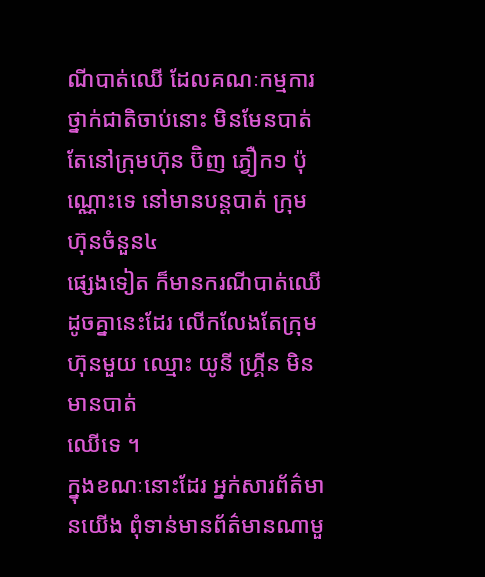ណីបាត់ឈើ ដែលគណៈកម្មការ
ថ្នាក់ជាតិចាប់នោះ មិនមែនបាត់តែនៅក្រុមហ៊ុន ប៊ិញ ភ្វឿក១ ប៉ុណ្ណោះទេ នៅមានបន្តបាត់ ក្រុមហ៊ុនចំនួន៤
ផ្សេងទៀត ក៏មានករណីបាត់ឈើ ដូចគ្នានេះដែរ លើកលែងតែក្រុមហ៊ុនមួយ ឈ្មោះ យូនី ហ្គ្រីន មិនមានបាត់
ឈើទេ ។
ក្នុងខណៈនោះដែរ អ្នក់សារព័ត៌មានយើង ពុំទាន់មានព័ត៌មានណាមួ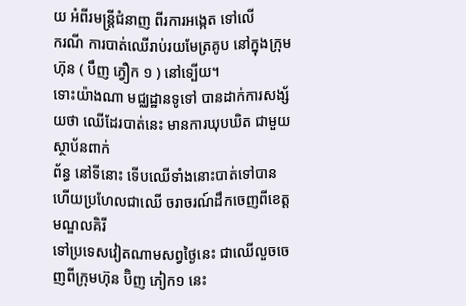យ អំពីរមន្ត្រីជំនាញ ពីរការអង្កេត ទៅលើ
ករណី ការបាត់ឈើរាប់រយមែត្រគូប នៅក្នុងក្រុមហ៊ុន ( បឹញ ភ្វឿក ១ ) នៅទ្បើយ។
ទោះយ៉ាងណា មជ្ឈដ្ឋានទូទៅ បានដាក់ការសង្ស័យថា ឈើដែរបាត់នេះ មានការឃុបឃិត ជាមួយស្ថាប័នពាក់
ព័ន្ធ នៅទីនោះ ទើបឈើទាំងនោះបាត់ទៅបាន ហើយប្រហែលជាឈើ ចរាចរណ៍ដឹកចេញពីខេត្តមណ្ឌលគិរី
ទៅប្រទេសវៀតណាមសព្វថ្ងៃនេះ ជាឈើលួចចេញពីក្រុមហ៊ុន ប៊ិញ ភៀក១ នេះ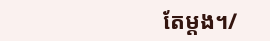តែម្ដង។/